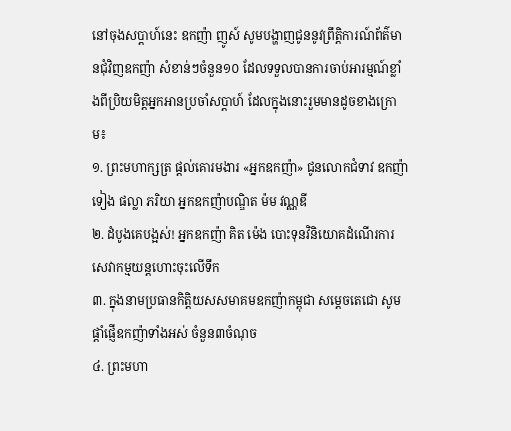នៅចុងសប្តាហ៍នេះ ឧកញ៉ា ញូស៍ សូមបង្ហាញជូននូវព្រឹត្តិការណ៍ព័ត៌មានជុំវិញឧកញ៉ា សំខាន់ៗចំនួន១០ ដែលទទួលបានការចាប់អារម្មណ៍ខ្លាំងពីប្រិយមិត្តអ្នកអានប្រចាំសប្តាហ៍ ដែលក្នុងនោះរួមមានដូចខាងក្រោម៖
១. ព្រះមហាក្សត្រ ផ្តល់គោរមងារ «អ្នកឧកញ៉ា» ជូនលោកជំទាវ ឧកញ៉ា ទៀង ផល្លា ភរិយា អ្នកឧកញ៉ាបណ្ឌិត ម៉ម វណ្ណឌី
២. ដំបូងគេបង្អស់! អ្នកឧកញ៉ា គិត ម៉េង បោះទុនវិនិយោគដំណើរការសេវាកម្មយន្តហោះចុះលើទឹក
៣. ក្នុងនាមប្រធានកិត្តិយសសមាគមឧកញ៉ាកម្ពុជា សម្តេចតេជោ សូមផ្តាំផ្ញើឧកញ៉ាទាំងអស់ ចំនួន៣ចំណុច
៤. ព្រះមហា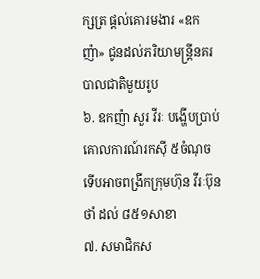ក្សត្រ ផ្តល់គោរមងារ «ឧកញ៉ា» ជូនដល់ភរិយាមន្ត្រីនគរបាលជាតិមួយរូប
៦. ឧកញ៉ា សួរ វីរៈ បង្ហើបប្រាប់គោលការណ៍រកស៊ី ៥ចំណុច ទើបអាចពង្រីកក្រុមហ៊ុន វីរៈប៊ុនថាំ ដល់ ៨៥១សាខា
៧. សមាជិកស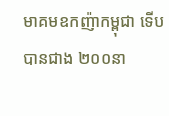មាគមឧកញ៉ាកម្ពុជា ទើបបានជាង ២០០នា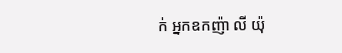ក់ អ្នកឧកញ៉ា លី យ៉ុ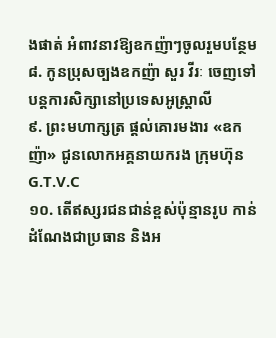ងផាត់ អំពាវនាវឱ្យឧកញ៉ាៗចូលរួមបន្ថែម
៨. កូនប្រុសច្បងឧកញ៉ា សួរ វីរៈ ចេញទៅបន្តការសិក្សានៅប្រទេសអូស្ត្រាលី
៩. ព្រះមហាក្សត្រ ផ្តល់គោរមងារ «ឧកញ៉ា» ជូនលោកអគ្គនាយករង ក្រុមហ៊ុន G.T.V.C
១០. តើឥស្សរជនជាន់ខ្ពស់ប៉ុន្មានរូប កាន់ដំណែងជាប្រធាន និងអ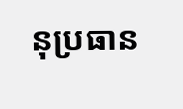នុប្រធាន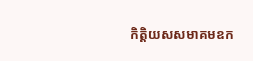កិត្តិយសសមាគមឧក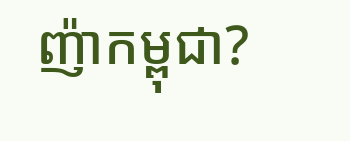ញ៉ាកម្ពុជា?